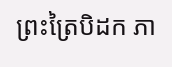ព្រះត្រៃបិដក ភា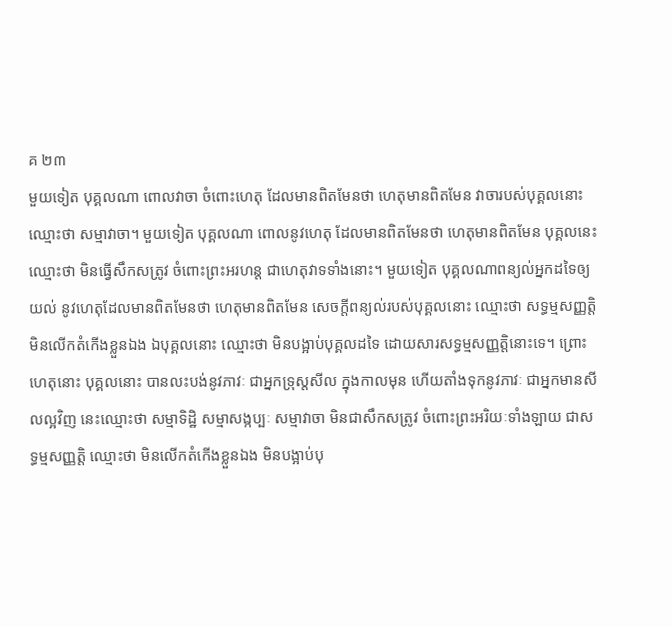គ ២៣
មួយទៀត បុគ្គលណា ពោលវាចា ចំពោះហេតុ ដែលមានពិតមែនថា ហេតុមានពិតមែន វាចារបស់បុគ្គលនោះ ឈ្មោះថា សម្មាវាចា។ មួយទៀត បុគ្គលណា ពោលនូវហេតុ ដែលមានពិតមែនថា ហេតុមានពិតមែន បុគ្គលនេះ ឈ្មោះថា មិនធ្វើសឹកសត្រូវ ចំពោះព្រះអរហន្ត ជាហេតុវាទទាំងនោះ។ មួយទៀត បុគ្គលណាពន្យល់អ្នកដទៃឲ្យយល់ នូវហេតុដែលមានពិតមែនថា ហេតុមានពិតមែន សេចក្តីពន្យល់របស់បុគ្គលនោះ ឈ្មោះថា សទ្ធម្មសញ្ញត្តិ មិនលើកតំកើងខ្លួនឯង ឯបុគ្គលនោះ ឈ្មោះថា មិនបង្អាប់បុគ្គលដទៃ ដោយសារសទ្ធម្មសញ្ញត្តិនោះទេ។ ព្រោះហេតុនោះ បុគ្គលនោះ បានលះបង់នូវភាវៈ ជាអ្នកទ្រុស្តសីល ក្នុងកាលមុន ហើយតាំងទុកនូវភាវៈ ជាអ្នកមានសីលល្អវិញ នេះឈ្មោះថា សម្មាទិដ្ឋិ សម្មាសង្កប្បៈ សម្មាវាចា មិនជាសឹកសត្រូវ ចំពោះព្រះអរិយៈទាំងឡាយ ជាសទ្ធម្មសញ្ញត្តិ ឈ្មោះថា មិនលើកតំកើងខ្លួនឯង មិនបង្អាប់បុ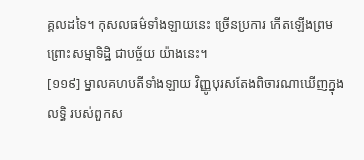គ្គលដទៃ។ កុសលធម៌ទាំងឡាយនេះ ច្រើនប្រការ កើតឡើងព្រម ព្រោះសម្មាទិដ្ឋិ ជាបច្ច័យ យ៉ាងនេះ។
[១១៩] ម្នាលគហបតីទាំងឡាយ វិញ្ញូបុរសតែងពិចារណាឃើញក្នុងលទ្ធិ របស់ពួកស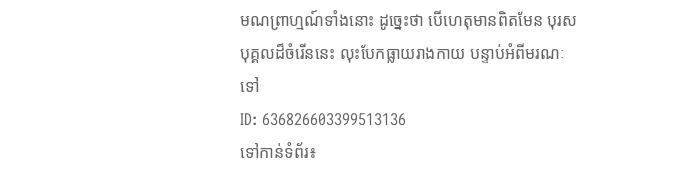មណព្រាហ្មណ៍ទាំងនោះ ដូច្នេះថា បើហេតុមានពិតមែន បុរសបុគ្គលដ៏ចំរើននេះ លុះបែកធ្លាយរាងកាយ បន្ទាប់អំពីមរណៈទៅ
ID: 636826603399513136
ទៅកាន់ទំព័រ៖